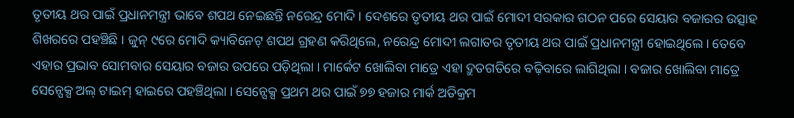ତୃତୀୟ ଥର ପାଇଁ ପ୍ରଧାନମନ୍ତ୍ରୀ ଭାବେ ଶପଥ ନେଇଛନ୍ତି ନରେନ୍ଦ୍ର ମୋଦି । ଦେଶରେ ତୃତୀୟ ଥର ପାଇଁ ମୋଦୀ ସରକାର ଗଠନ ପରେ ସେୟାର ବଜାରର ଉତ୍ସାହ ଶିଖରରେ ପହଞ୍ଚିଛି । ଜୁନ୍ ୯ରେ ମୋଦି କ୍ୟାବିନେଟ୍ ଶପଥ ଗ୍ରହଣ କରିଥିଲେ, ନରେନ୍ଦ୍ର ମୋଦୀ ଲଗାତର ତୃତୀୟ ଥର ପାଇଁ ପ୍ରଧାନମନ୍ତ୍ରୀ ହୋଇଥିଲେ । ତେବେ ଏହାର ପ୍ରଭାବ ସୋମବାର ସେୟାର ବଜାର ଉପରେ ପଡ଼ିଥିଲା । ମାର୍କେଟ ଖୋଲିବା ମାତ୍ରେ ଏହା ଦ୍ରୁତଗତିରେ ବଢ଼ିବାରେ ଲାଗିଥିଲା । ବଜାର ଖୋଲିବା ମାତ୍ରେ ସେନ୍ସେକ୍ସ ଅଲ୍ ଟାଇମ୍ ହାଇରେ ପହଞ୍ଚିଥିଲା । ସେନ୍ସେକ୍ସ ପ୍ରଥମ ଥର ପାଇଁ ୭୭ ହଜାର ମାର୍କ ଅତିକ୍ରମ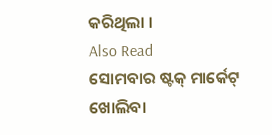କରିଥିଲା ।
Also Read
ସୋମବାର ଷ୍ଟକ୍ ମାର୍କେଟ୍ ଖୋଲିବା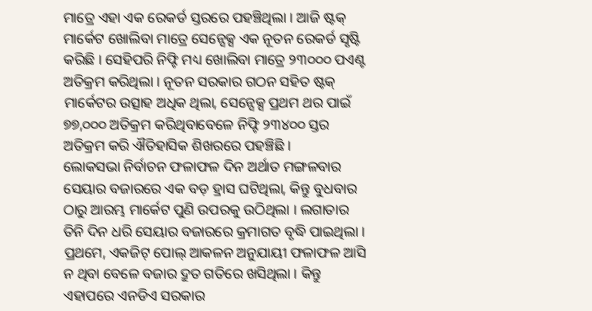ମାତ୍ରେ ଏହା ଏକ ରେକର୍ଡ ସ୍ତରରେ ପହଞ୍ଚିଥିଲା । ଆଜି ଷ୍ଟକ୍ ମାର୍କେଟ ଖୋଲିବା ମାତ୍ରେ ସେନ୍ସେକ୍ସ ଏକ ନୂତନ ରେକର୍ଡ ସୃଷ୍ଟି କରିଛି । ସେହିପରି ନିଫ୍ଟି ମଧ୍ୟ ଖୋଲିବା ମାତ୍ରେ ୨୩୦୦୦ ପଏଣ୍ଟ ଅତିକ୍ରମ କରିଥିଲା । ନୂତନ ସରକାର ଗଠନ ସହିତ ଷ୍ଟକ୍ ମାର୍କେଟର ଉତ୍ସାହ ଅଧିକ ଥିଲା, ସେନ୍ସେକ୍ସ ପ୍ରଥମ ଥର ପାଇଁ ୭୭,୦୦୦ ଅତିକ୍ରମ କରିଥିବାବେଳେ ନିଫ୍ଟି ୨୩୪୦୦ ସ୍ତର ଅତିକ୍ରମ କରି ଐତିହାସିକ ଶିଖରରେ ପହଞ୍ଚିଛି ।
ଲୋକସଭା ନିର୍ବାଚନ ଫଳାଫଳ ଦିନ ଅର୍ଥାତ ମଙ୍ଗଳବାର ସେୟାର ବଜାରରେ ଏକ ବଡ଼ ହ୍ରାସ ଘଟିଥିଲା, କିନ୍ତୁ ବୁଧବାର ଠାରୁ ଆରମ୍ଭ ମାର୍କେଟ ପୁଣି ଉପରକୁ ଉଠିଥିଲା । ଲଗାତାର ତିନି ଦିନ ଧରି ସେୟାର ବଜାରରେ କ୍ରମାଗତ ବୃଦ୍ଧି ପାଇଥିଲା । ପ୍ରଥମେ, ଏକଜିଟ୍ ପୋଲ୍ ଆକଳନ ଅନୁଯାୟୀ ଫଳାଫଳ ଆସି ନ ଥିବା ବେଳେ ବଜାର ଦ୍ରୁତ ଗତିରେ ଖସିଥିଲା । କିନ୍ତୁ ଏହାପରେ ଏନଡିଏ ସରକାର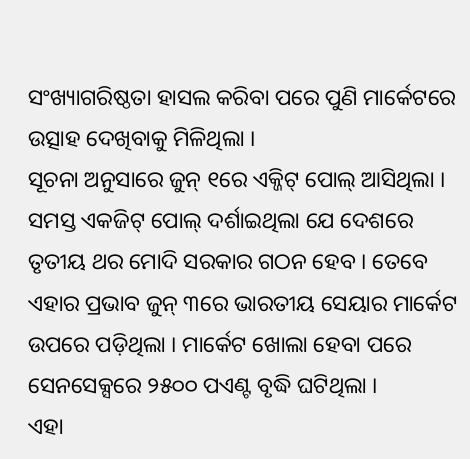ସଂଖ୍ୟାଗରିଷ୍ଠତା ହାସଲ କରିବା ପରେ ପୁଣି ମାର୍କେଟରେ ଉତ୍ସାହ ଦେଖିବାକୁ ମିଳିଥିଲା ।
ସୂଚନା ଅନୁସାରେ ଜୁନ୍ ୧ରେ ଏକ୍ଜିଟ୍ ପୋଲ୍ ଆସିଥିଲା । ସମସ୍ତ ଏକଜିଟ୍ ପୋଲ୍ ଦର୍ଶାଇଥିଲା ଯେ ଦେଶରେ ତୃତୀୟ ଥର ମୋଦି ସରକାର ଗଠନ ହେବ । ତେବେ ଏହାର ପ୍ରଭାବ ଜୁନ୍ ୩ରେ ଭାରତୀୟ ସେୟାର ମାର୍କେଟ ଉପରେ ପଡ଼ିଥିଲା । ମାର୍କେଟ ଖୋଲା ହେବା ପରେ ସେନସେକ୍ସରେ ୨୫୦୦ ପଏଣ୍ଟ ବୃଦ୍ଧି ଘଟିଥିଲା ।
ଏହା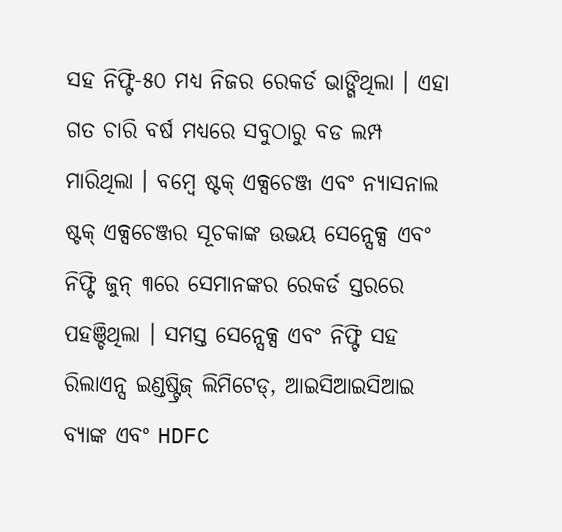ସହ ନିଫ୍ଟି-୫୦ ମଧ୍ୟ ନିଜର ରେକର୍ଡ ଭାଙ୍ଗିଥିଲା । ଏହା ଗତ ଚାରି ବର୍ଷ ମଧ୍ୟରେ ସବୁଠାରୁ ବଡ ଲମ୍ପ ମାରିଥିଲା । ବମ୍ବେ ଷ୍ଟକ୍ ଏକ୍ସଚେଞ୍ଜ ଏବଂ ନ୍ୟାସନାଲ ଷ୍ଟକ୍ ଏକ୍ସଚେଞ୍ଜର ସୂଚକାଙ୍କ ଉଭୟ ସେନ୍ସେକ୍ସ ଏବଂ ନିଫ୍ଟି ଜୁନ୍ ୩ରେ ସେମାନଙ୍କର ରେକର୍ଡ ସ୍ତରରେ ପହଞ୍ଚିଥିଲା । ସମସ୍ତ ସେନ୍ସେକ୍ସ ଏବଂ ନିଫ୍ଟି ସହ ରିଲାଏନ୍ସ ଇଣ୍ଡଷ୍ଟ୍ରିଜ୍ ଲିମିଟେଡ୍, ଆଇସିଆଇସିଆଇ ବ୍ୟାଙ୍କ ଏବଂ HDFC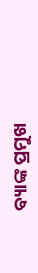ବ୍ୟାଙ୍କ ପ୍ରମୁଖ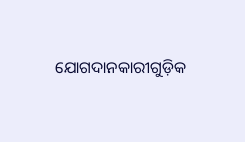ଯୋଗଦାନକାରୀଗୁଡ଼ିକ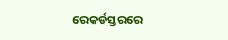ରେକର୍ଡସ୍ତରରେ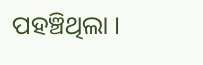ପହଞ୍ଚିଥିଲା ।